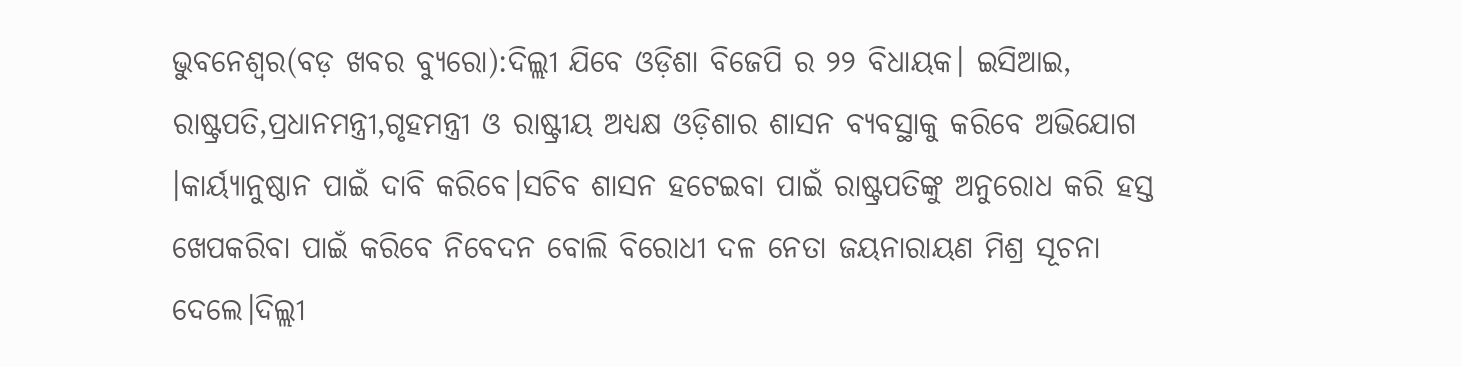ଭୁବନେଶ୍ୱର(ବଡ଼ ଖବର ବ୍ୟୁରୋ):ଦିଲ୍ଲୀ ଯିବେ ଓଡ଼ିଶା ବିଜେପି ର ୨୨ ବିଧାୟକ। ଇସିଆଇ, ରାଷ୍ଟ୍ରପତି,ପ୍ରଧାନମନ୍ତ୍ରୀ,ଗୃହମନ୍ତ୍ରୀ ଓ ରାଷ୍ଟ୍ରୀୟ ଅଧ୍ୟକ୍ଷ ଓଡ଼ିଶାର ଶାସନ ବ୍ୟବସ୍ଥାକୁ କରିବେ ଅଭିଯୋଗ ।କାର୍ୟ୍ୟାନୁଷ୍ଠାନ ପାଇଁ ଦାବି କରିବେ।ସଚିବ ଶାସନ ହଟେଇବା ପାଇଁ ରାଷ୍ଟ୍ରପତିଙ୍କୁ ଅନୁରୋଧ କରି ହସ୍ତ ଖେପକରିବା ପାଇଁ କରିବେ ନିବେଦନ ବୋଲି ବିରୋଧୀ ଦଳ ନେତା ଜୟନାରାୟଣ ମିଶ୍ର ସୂଚନା ଦେଲେ।ଦିଲ୍ଲୀ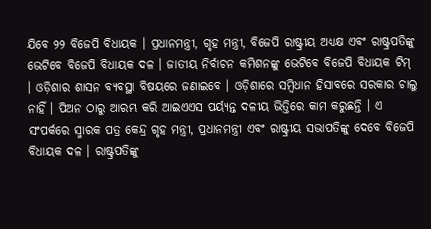ଯିବେ ୨୨ ବିଜେପି ବିଧାୟକ । ପ୍ରଧାନମନ୍ତ୍ରୀ, ଗୃହ ମନ୍ତ୍ରୀ, ବିଜେପି ରାଷ୍ଟ୍ରୀୟ ଅଧ୍ୟକ୍ଷ ଏବଂ ରାଷ୍ଟ୍ରପତିଙ୍କୁ ଭେଟିବେ ବିଜେପି ବିଧାୟକ ଦଳ । ଜାତୀୟ ନିର୍ବାଚନ କମିଶନଙ୍କୁ ଭେଟିବେ ବିଜେପି ବିଧାୟକ ଟିମ୍ । ଓଡ଼ିଶାର ଶାସନ ବ୍ୟବସ୍ଥା ବିଷୟରେ ଜଣାଇବେ । ଓଡ଼ିଶାରେ ସମ୍ବିଧାନ ହିସାବରେ ସରକାର ଚାଲୁ ନାହିଁ । ପିଅନ ଠାରୁ ଆରମ୍ଭ କରି ଆଇଏଏସ ପର୍ୟ୍ୟନ୍ତ ଦଳୀୟ ଭିତ୍ତିରେ କାମ କରୁଛନ୍ତି । ଏ ସଂପର୍କରେ ସ୍ମାରକ ପତ୍ର କେନ୍ଦ୍ର ଗୃହ ମନ୍ତ୍ରୀ, ପ୍ରଧାନମନ୍ତ୍ରୀ ଏବଂ ରାଷ୍ଟ୍ରୀୟ ସଭାପତିଙ୍କୁ ଦେବେ ବିଜେପି ବିଧାୟକ ଦଳ । ରାଷ୍ଟ୍ରପତିଙ୍କୁ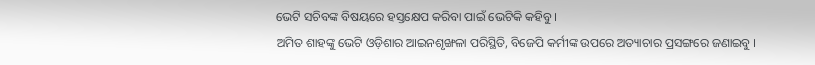ଭେଟି ସଚିବଙ୍କ ବିଷୟରେ ହସ୍ତକ୍ଷେପ କରିବା ପାଇଁ ଭେଟିକି କହିବୁ ।
ଅମିତ ଶାହଙ୍କୁ ଭେଟି ଓଡ଼ିଶାର ଆଇନଶୃଙ୍ଖଳା ପରିସ୍ଥିତି, ବିଜେପି କର୍ମୀଙ୍କ ଉପରେ ଅତ୍ୟାଚାର ପ୍ରସଙ୍ଗରେ ଜଣାଇବୁ ।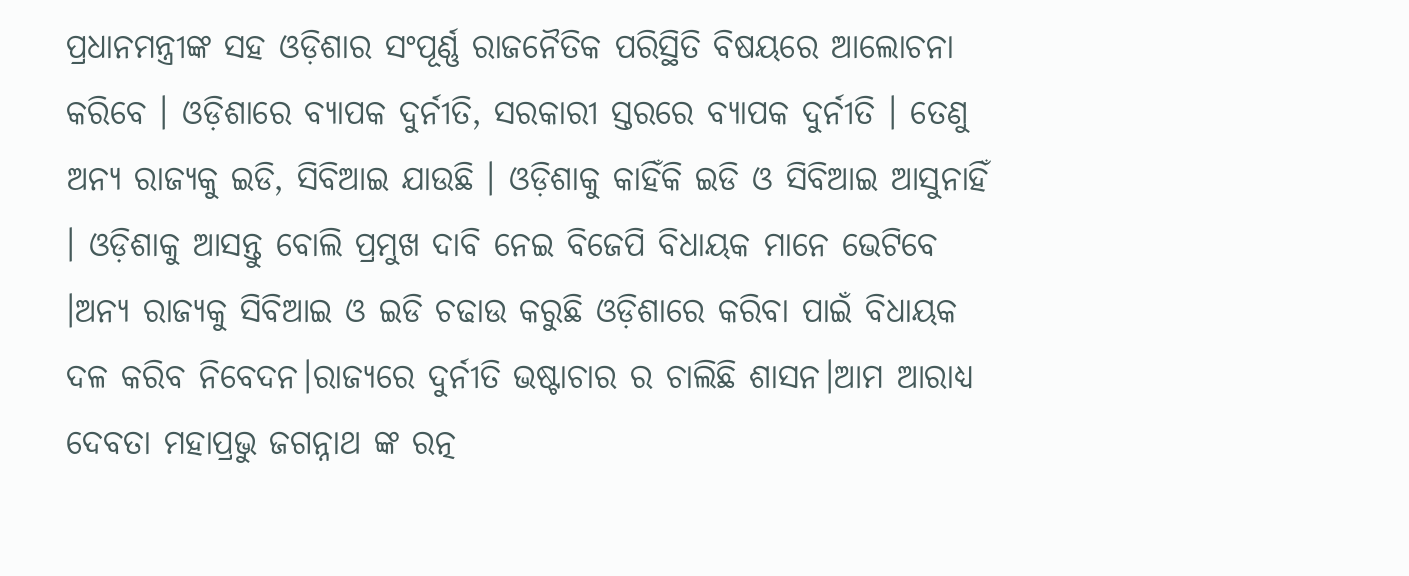ପ୍ରଧାନମନ୍ତ୍ରୀଙ୍କ ସହ ଓଡ଼ିଶାର ସଂପୂର୍ଣ୍ଣ ରାଜନୈତିକ ପରିସ୍ଥିତି ବିଷୟରେ ଆଲୋଚନା କରିବେ । ଓଡ଼ିଶାରେ ବ୍ୟାପକ ଦୁର୍ନୀତି, ସରକାରୀ ସ୍ତରରେ ବ୍ୟାପକ ଦୁର୍ନୀତି । ତେଣୁ ଅନ୍ୟ ରାଜ୍ୟକୁ ଇଡି, ସିବିଆଇ ଯାଉଛି । ଓଡ଼ିଶାକୁ କାହିଁକି ଇଡି ଓ ସିବିଆଇ ଆସୁନାହିଁ । ଓଡ଼ିଶାକୁ ଆସନ୍ତୁ ବୋଲି ପ୍ରମୁଖ ଦାବି ନେଇ ବିଜେପି ବିଧାୟକ ମାନେ ଭେଟିବେ ।ଅନ୍ୟ ରାଜ୍ୟକୁ ସିବିଆଇ ଓ ଇଡି ଚଢାଉ କରୁଛି ଓଡ଼ିଶାରେ କରିବା ପାଇଁ ବିଧାୟକ ଦଳ କରିବ ନିବେଦନ।ରାଜ୍ୟରେ ଦୁର୍ନୀତି ଭଷ୍ଟାଚାର ର ଚାଲିଛି ଶାସନ।ଆମ ଆରାଧ୍ୟ ଦେବତା ମହାପ୍ରଭୁ ଜଗନ୍ନାଥ ଙ୍କ ରତ୍ନ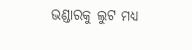ଭଣ୍ଡାରକୁ ଲୁଟ ମଧ୍ୟ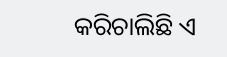କରିଚାଲିଛି ଏ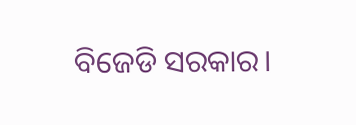ବିଜେଡି ସରକାର।